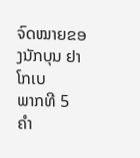ຈົດໝາຍຂອງນັກບຸນ ຢາໂກເບ
ພາກທີ 5
ຄຳ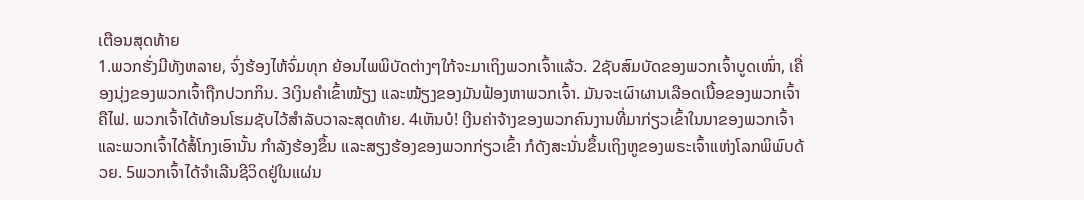ເຕືອນສຸດທ້າຍ
1.ພວກຮັ່ງມີທັງຫລາຍ, ຈົ່ງຮ້ອງໄຫ້ຈົ່ມທຸກ ຍ້ອນໄພພິບັດຕ່າງໆໃກ້ຈະມາເຖິງພວກເຈົ້າແລ້ວ. 2ຊັບສົມບັດຂອງພວກເຈົ້າບູດເໜົ່າ, ເຄື່ອງນຸ່ງຂອງພວກເຈົ້າຖືກປວກກິນ. 3ເງິນຄຳເຂົ້າໝ້ຽງ ແລະໝ້ຽງຂອງມັນຟ້ອງຫາພວກເຈົ້າ. ມັນຈະເຜົາຜານເລືອດເນື້ອຂອງພວກເຈົ້າຄືໄຟ. ພວກເຈົ້າໄດ້ທ້ອນໂຮມຊັບໄວ້ສຳລັບວາລະສຸດທ້າຍ. 4ເຫັນບໍ! ເງີນຄ່າຈ້າງຂອງພວກຄົນງານທີ່ມາກ່ຽວເຂົ້າໃນນາຂອງພວກເຈົ້າ ແລະພວກເຈົ້າໄດ້ສໍ້ໂກງເອົານັ້ນ ກຳລັງຮ້ອງຂຶ້ນ ແລະສຽງຮ້ອງຂອງພວກກ່ຽວເຂົ້າ ກໍດັງສະນັ່ນຂຶ້ນເຖິງຫູຂອງພຣະເຈົ້າແຫ່ງໂລກພິພົບດ້ວຍ. 5ພວກເຈົ້າໄດ້ຈຳເລີນຊີວິດຢູ່ໃນແຜ່ນ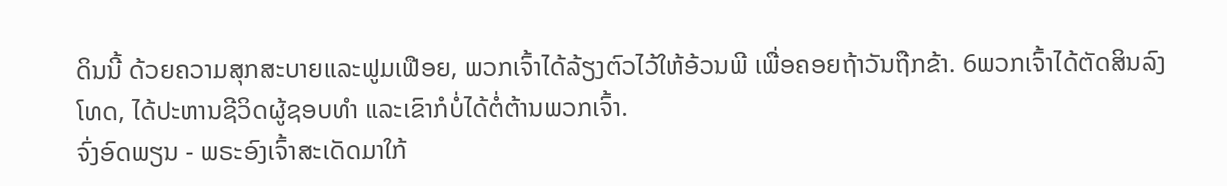ດິນນີ້ ດ້ວຍຄວາມສຸກສະບາຍແລະຟູມເຟືອຍ, ພວກເຈົ້າໄດ້ລ້ຽງຕົວໄວ້ໃຫ້ອ້ວນພີ ເພື່ອຄອຍຖ້າວັນຖືກຂ້າ. 6ພວກເຈົ້າໄດ້ຕັດສິນລົງໂທດ, ໄດ້ປະຫານຊີວິດຜູ້ຊອບທຳ ແລະເຂົາກໍບໍ່ໄດ້ຕໍ່ຕ້ານພວກເຈົ້າ.
ຈົ່ງອົດພຽນ - ພຣະອົງເຈົ້າສະເດັດມາໃກ້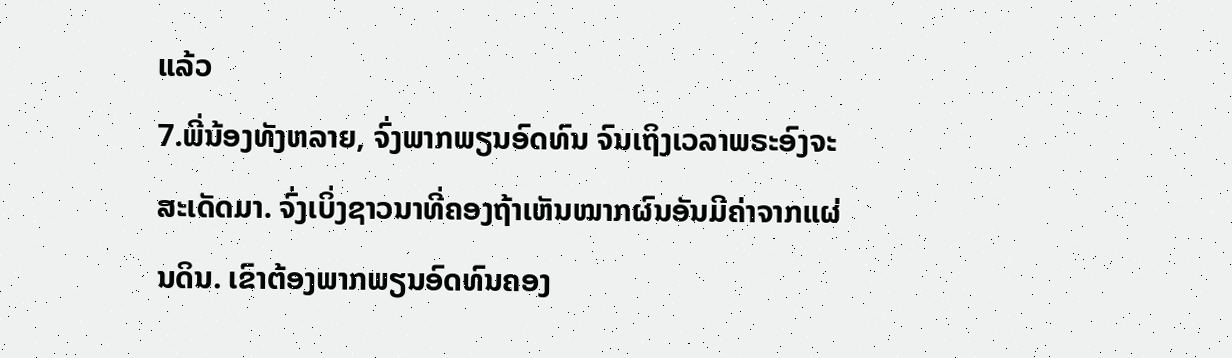ແລ້ວ
7.ພີ່ນ້ອງທັງຫລາຍ, ຈົ່ງພາກພຽນອົດທົນ ຈົນເຖິງເວລາພຣະອົງຈະສະເດັດມາ. ຈົ່ງເບິ່ງຊາວນາທີ່ຄອງຖ້າເຫັນໝາກຜົນອັນມີຄ່າຈາກແຜ່ນດິນ. ເຂົາຕ້ອງພາກພຽນອົດທົນຄອງ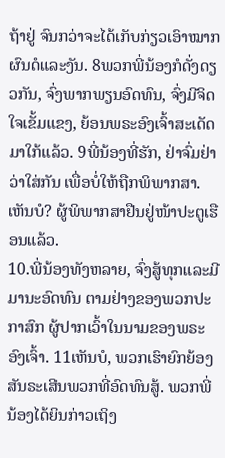ຖ້າຢູ່ ຈົນກວ່າຈະໄດ້ເກັບກ່ຽວເອົາໝາກຜົນດໍແລະງັນ. 8ພວກພີ່ນ້ອງກໍດັ່ງດຽວກັນ, ຈົ່ງພາກພຽນອົດທົນ, ຈົ່ງມີຈິດໃຈເຂັ້ມແຂງ, ຍ້ອນພຣະອົງເຈົ້າສະເດັດມາໃກ້ແລ້ວ. 9ພີ່ນ້ອງທີ່ຮັກ, ຢ່າຈົ່ມຢ່າວ່າໃສ່ກັນ ເພື່ອບໍ່ໃຫ້ຖືກພິພາກສາ. ເຫັນບໍ? ຜູ້ພິພາກສາຢືນຢູ່ໜ້າປະຕູເຮືອນແລ້ວ.
10.ພີ່ນ້ອງທັງຫລາຍ, ຈົ່ງສູ້ທຸກແລະມີມານະອົດທົນ ຕາມຢ່າງຂອງພວກປະກາສົກ ຜູ້ປາກເວົ້າໃນນາມຂອງພຣະອົງເຈົ້າ. 11ເຫັນບໍ, ພວກເຮົາຍົກຍ້ອງສັນຣະເສີນພວກທີ່ອົດທົນສູ້. ພວກພີ່ນ້ອງໄດ້ຍິນກ່າວເຖິງ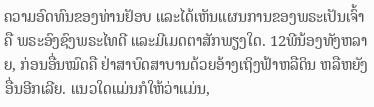ຄວາມອົດທົນຂອງທ່ານຢັອບ ແລະໄດ້ເຫັນແຜນການຂອງພຣະເປັນເຈົ້າ ຄື ພຣະອົງຊົງພຣະໄທດີ ແລະມີເມດຕາສັກພຽງໃດ. 12ພີນ້ອງທັງຫລາຍ, ກ່ອນອື່ນໝົດຄື ຢ່າສາບົດສາບານດ້ວຍອ້າງເຖິງຟ້າຫລືດິນ ຫລືຫຍັງອື່ນອີກເລີຍ. ແນວໃດແມ່ນກໍໃຫ້ວ່າແມ່ນ,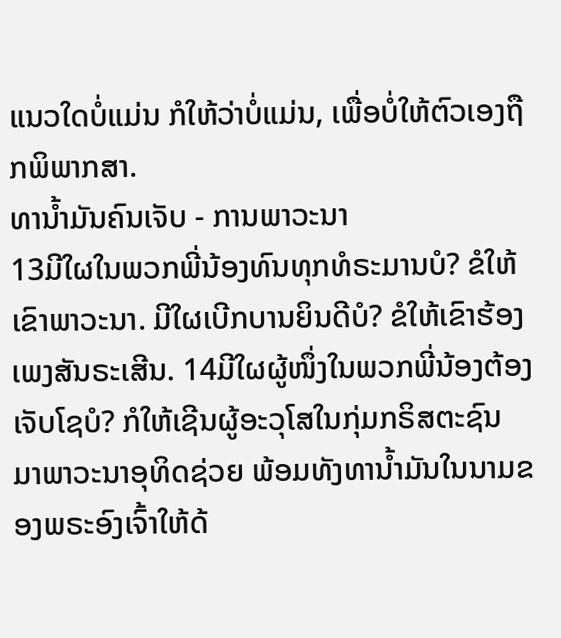ແນວໃດບໍ່ແມ່ນ ກໍໃຫ້ວ່າບໍ່ແມ່ນ, ເພື່ອບໍ່ໃຫ້ຕົວເອງຖືກພິພາກສາ.
ທານ້ຳມັນຄົນເຈັບ - ການພາວະນາ
13ມີໃຜໃນພວກພີ່ນ້ອງທົນທຸກທໍຣະມານບໍ? ຂໍໃຫ້ເຂົາພາວະນາ. ມີໃຜເບີກບານຍິນດີບໍ? ຂໍໃຫ້ເຂົາຮ້ອງເພງສັນຣະເສີນ. 14ມີໃຜຜູ້ໜຶ່ງໃນພວກພີ່ນ້ອງຕ້ອງເຈັບໂຊບໍ? ກໍໃຫ້ເຊີນຜູ້ອະວຸໂສໃນກຸ່ມກຣິສຕະຊົນ ມາພາວະນາອຸທິດຊ່ວຍ ພ້ອມທັງທານ້ຳມັນໃນນາມຂອງພຣະອົງເຈົ້າໃຫ້ດ້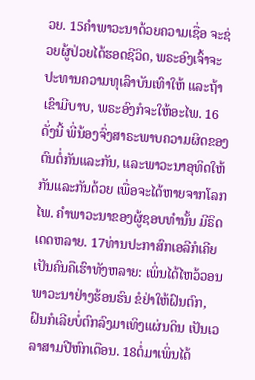ວຍ. 15ຄຳພາວະນາດ້ວຍຄວາມເຊື່ອ ຈະຊ່ວຍຜູ້ປ່ວຍໄດ້ຮອດຊີວິດ, ພຣະອົງເຈົ້າຈະປະທານຄວາມທຸເລົາບັນເທົາໃຫ້ ແລະຖ້າເຂົາມີບາບ, ພຣະອົງກໍຈະໃຫ້ອະໄພ. 16ດັ່ງນີ້ ພີ່ນ້ອງຈົ່ງສາຣະພາບຄວາມຜິດຂອງຕົນຕໍ່ກັນແລະກັນ, ແລະພາວະນາອຸທິດໃຫ້ກັນແລະກັນດ້ວຍ ເພື່ອຈະໄດ້ຫາຍຈາກໂລກໄພ. ຄຳພາວະນາຂອງຜູ້ຊອບທຳນັ້ນ ມີຣິດເດດຫລາຍ. 17ທ່ານປະກາສົກເອລີກໍເຄີຍເປັນຄົນຄືເຮົາທັງຫລາຍ: ເພິ່ນໄດ້ໄຫວ້ວອນພາວະນາຢ່າງຮ້ອນຮົນ ຂໍຢ່າໃຫ້ຝົນຕົກ, ຝົນກໍເລີຍບໍ່ຕົກລົງມາເທິງແຜ່ນດິນ ເປັນເວລາສາມປີຫົກເດືອນ. 18ຕໍ່ມາເພິ່ນໄດ້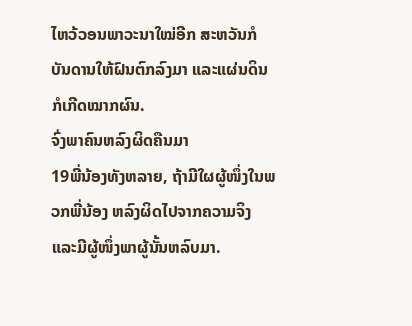ໄຫວ້ວອນພາວະນາໃໝ່ອີກ ສະຫວັນກໍບັນດານໃຫ້ຝົນຕົກລົງມາ ແລະແຜ່ນດິນກໍເກີດໝາກຜົນ.
ຈົ່ງພາຄົນຫລົງຜິດຄືນມາ
19ພີ່ນ້ອງທັງຫລາຍ, ຖ້າມີໃຜຜູ້ໜຶ່ງໃນພວກພີ່ນ້ອງ ຫລົງຜິດໄປຈາກຄວາມຈິງ ແລະມີຜູ້ໜຶ່ງພາຜູ້ນັ້ນຫລົບມາ.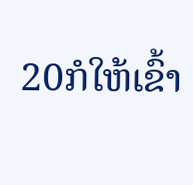20ກໍໃຫ້ເຂົ້າ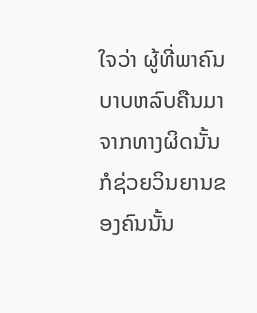ໃຈວ່າ ຜູ້ທີ່ພາຄົນບາບຫລົບຄືນມາຈາກທາງຜິດນັ້ນ ກໍຊ່ວຍວິນຍານຂອງຄົນນັ້ນ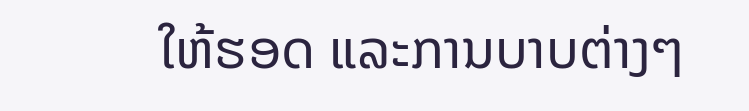ໃຫ້ຮອດ ແລະການບາບຕ່າງໆ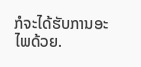ກໍຈະໄດ້ຮັບການອະໄພດ້ວຍ.